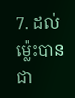7. ដល់ម៉្លេះបានជា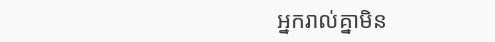អ្នករាល់គ្នាមិន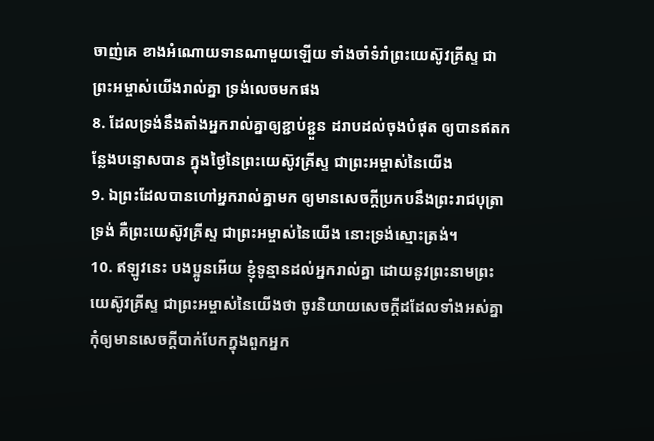ចាញ់គេ ខាងអំណោយទានណាមួយឡើយ ទាំងចាំទំរាំព្រះយេស៊ូវគ្រីស្ទ ជាព្រះអម្ចាស់យើងរាល់គ្នា ទ្រង់លេចមកផង
8. ដែលទ្រង់នឹងតាំងអ្នករាល់គ្នាឲ្យខ្ជាប់ខ្ជួន ដរាបដល់ចុងបំផុត ឲ្យបានឥតកន្លែងបន្ទោសបាន ក្នុងថ្ងៃនៃព្រះយេស៊ូវគ្រីស្ទ ជាព្រះអម្ចាស់នៃយើង
9. ឯព្រះដែលបានហៅអ្នករាល់គ្នាមក ឲ្យមានសេចក្តីប្រកបនឹងព្រះរាជបុត្រាទ្រង់ គឺព្រះយេស៊ូវគ្រីស្ទ ជាព្រះអម្ចាស់នៃយើង នោះទ្រង់ស្មោះត្រង់។
10. ឥឡូវនេះ បងប្អូនអើយ ខ្ញុំទូន្មានដល់អ្នករាល់គ្នា ដោយនូវព្រះនាមព្រះយេស៊ូវគ្រីស្ទ ជាព្រះអម្ចាស់នៃយើងថា ចូរនិយាយសេចក្តីដដែលទាំងអស់គ្នា កុំឲ្យមានសេចក្តីបាក់បែកក្នុងពួកអ្នក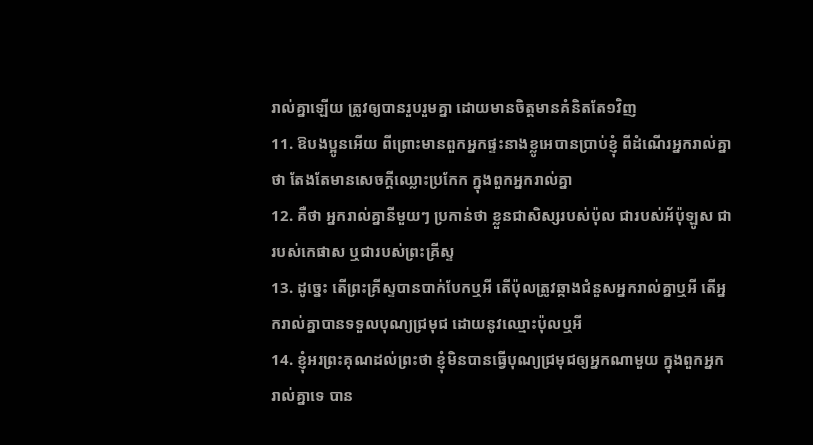រាល់គ្នាឡើយ ត្រូវឲ្យបានរួបរួមគ្នា ដោយមានចិត្តមានគំនិតតែ១វិញ
11. ឱបងប្អូនអើយ ពីព្រោះមានពួកអ្នកផ្ទះនាងខ្លូអេបានប្រាប់ខ្ញុំ ពីដំណើរអ្នករាល់គ្នាថា តែងតែមានសេចក្តីឈ្លោះប្រកែក ក្នុងពួកអ្នករាល់គ្នា
12. គឺថា អ្នករាល់គ្នានីមួយៗ ប្រកាន់ថា ខ្លួនជាសិស្សរបស់ប៉ុល ជារបស់អ័ប៉ុឡូស ជារបស់កេផាស ឬជារបស់ព្រះគ្រីស្ទ
13. ដូច្នេះ តើព្រះគ្រីស្ទបានបាក់បែកឬអី តើប៉ុលត្រូវឆ្កាងជំនួសអ្នករាល់គ្នាឬអី តើអ្នករាល់គ្នាបានទទួលបុណ្យជ្រមុជ ដោយនូវឈ្មោះប៉ុលឬអី
14. ខ្ញុំអរព្រះគុណដល់ព្រះថា ខ្ញុំមិនបានធ្វើបុណ្យជ្រមុជឲ្យអ្នកណាមួយ ក្នុងពួកអ្នករាល់គ្នាទេ បាន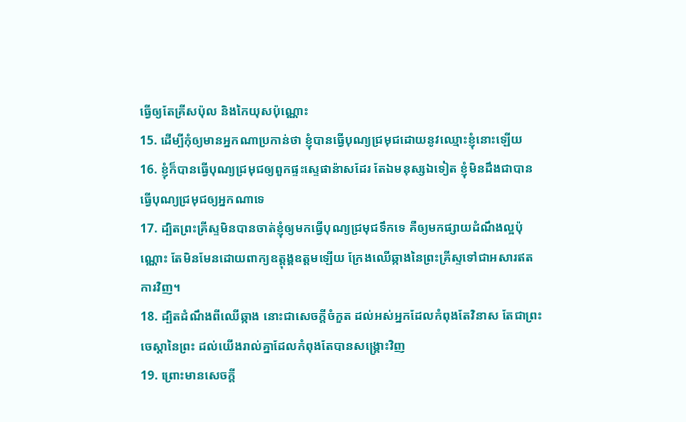ធ្វើឲ្យតែគ្រីសប៉ុល និងកៃយុសប៉ុណ្ណោះ
15. ដើម្បីកុំឲ្យមានអ្នកណាប្រកាន់ថា ខ្ញុំបានធ្វើបុណ្យជ្រមុជដោយនូវឈ្មោះខ្ញុំនោះឡើយ
16. ខ្ញុំក៏បានធ្វើបុណ្យជ្រមុជឲ្យពួកផ្ទះស្ទេផាន៉ាសដែរ តែឯមនុស្សឯទៀត ខ្ញុំមិនដឹងជាបានធ្វើបុណ្យជ្រមុជឲ្យអ្នកណាទេ
17. ដ្បិតព្រះគ្រីស្ទមិនបានចាត់ខ្ញុំឲ្យមកធ្វើបុណ្យជ្រមុជទឹកទេ គឺឲ្យមកផ្សាយដំណឹងល្អប៉ុណ្ណោះ តែមិនមែនដោយពាក្យឧត្តុង្គឧត្តមឡើយ ក្រែងឈើឆ្កាងនៃព្រះគ្រីស្ទទៅជាអសារឥតការវិញ។
18. ដ្បិតដំណឹងពីឈើឆ្កាង នោះជាសេចក្តីចំកួត ដល់អស់អ្នកដែលកំពុងតែវិនាស តែជាព្រះចេស្តានៃព្រះ ដល់យើងរាល់គ្នាដែលកំពុងតែបានសង្គ្រោះវិញ
19. ព្រោះមានសេចក្តី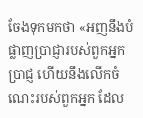ចែងទុកមកថា «អញនឹងបំផ្លាញប្រាជ្ញារបស់ពួកអ្នកប្រាជ្ញ ហើយនឹងលើកចំណេះរបស់ពួកអ្នក ដែល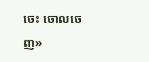ចេះ ចោលចេញ»